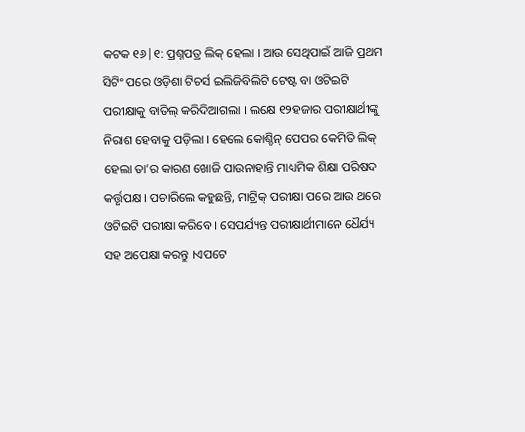କଟକ ୧୬|୧: ପ୍ରଶ୍ନପତ୍ର ଲିକ୍ ହେଲା । ଆଉ ସେଥିପାଇଁ ଆଜି ପ୍ରଥମ ସିଟିଂ ପରେ ଓଡ଼ିଶା ଟିଚର୍ସ ଇଲିଜିବିଲିଟି ଟେଷ୍ଟ ବା ଓଟିଇଟି ପରୀକ୍ଷାକୁ ବାତିଲ୍ କରିଦିଆଗଲା । ଲକ୍ଷେ ୧୨ହଜାର ପରୀକ୍ଷାର୍ଥୀଙ୍କୁ ନିରାଶ ହେବାକୁ ପଡ଼ିଲା । ହେଲେ କୋଶ୍ଚିନ୍ ପେପର କେମିତି ଲିକ୍ ହେଲା ତା’ର କାରଣ ଖୋଜି ପାଉନାହାନ୍ତି ମାଧ୍ୟମିକ ଶିକ୍ଷା ପରିଷଦ କର୍ତ୍ତୃପକ୍ଷ । ପଚାରିଲେ କହୁଛନ୍ତି, ମାଟ୍ରିକ୍ ପରୀକ୍ଷା ପରେ ଆଉ ଥରେ ଓଟିଇଟି ପରୀକ୍ଷା କରିବେ । ସେପର୍ଯ୍ୟନ୍ତ ପରୀକ୍ଷାର୍ଥୀମାନେ ଧୈର୍ଯ୍ୟ ସହ ଅପେକ୍ଷା କରନ୍ତୁ ।ଏପଟେ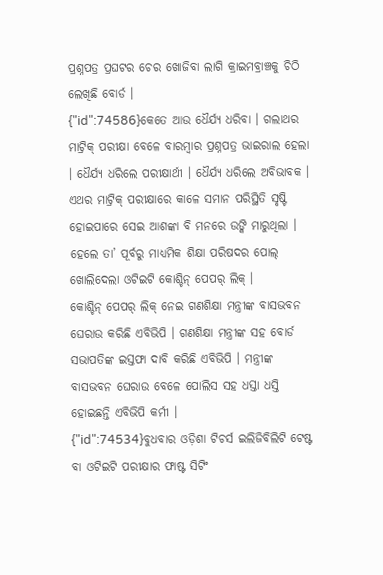ପ୍ରଶ୍ନପତ୍ର ପ୍ରଘଟର ଚେର ଖୋଜିବା ଲାଗି କ୍ରାଇମବ୍ରାଞ୍ଚକୁ ଚିଠି ଲେଖିଛି ବୋର୍ଡ ।
{"id":74586}କେତେ ଆଉ ଧୈର୍ଯ୍ୟ ଧରିବା । ଗଲାଥର ମାଟ୍ରିକ୍ ପରୀକ୍ଷା ବେଳେ ବାରମ୍ବାର ପ୍ରଶ୍ନପତ୍ର ଭାଇରାଲ ହେଲା । ଧୈର୍ଯ୍ୟ ଧରିଲେ ପରୀକ୍ଷାର୍ଥୀ । ଧୈର୍ଯ୍ୟ ଧରିଲେ ଅବିଭାବକ । ଏଥର ମାଟ୍ରିକ୍ ପରୀକ୍ଷାରେ କାଳେ ସମାନ ପରିସ୍ଥିତି ସୃଷ୍ଟି ହୋଇପାରେ ସେଇ ଆଶଙ୍କା ବି ମନରେ ଉଙ୍କି ମାରୁଥିଲା । ହେଲେ ତା’ ପୂର୍ବରୁ ମାଧ୍ୟମିକ ଶିକ୍ଷା ପରିଷଦର ପୋଲ୍ ଖୋଲିଦେଲା ଓଟିଇଟି କୋଶ୍ଚିନ୍ ପେପର୍ ଲିକ୍ ।
କୋଶ୍ଚିନ୍ ପେପର୍ ଲିକ୍ ନେଇ ଗଣଶିକ୍ଷା ମନ୍ତ୍ରୀଙ୍କ ବାସଭବନ ଘେରାଉ କରିଛି ଏବିଭିପି । ଗଣଶିକ୍ଷା ମନ୍ତ୍ରୀଙ୍କ ସହ ବୋର୍ଡ ସଭାପତିଙ୍କ ଇସ୍ତଫା ଦାବି କରିଛି ଏବିଭିପି । ମନ୍ତ୍ରୀଙ୍କ ବାସଭବନ ଘେରାଉ ବେଳେ ପୋଲିସ ସହ ଧସ୍ତା ଧସ୍ତି ହୋଇଛନ୍ତି ଏବିଭିପି କର୍ମୀ ।
{"id":74534}ବୁଧବାର ଓଡ଼ିଶା ଟିଚର୍ସ ଇଲିଜିବିଲିଟି ଟେଷ୍ଟ ବା ଓଟିଇଟି ପରୀକ୍ଷାର ଫାଷ୍ଟ ସିଟିଂ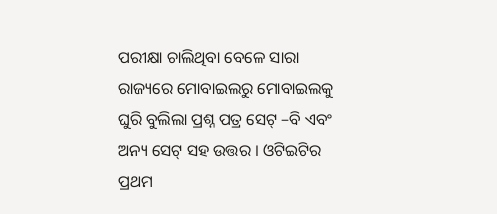ପରୀକ୍ଷା ଚାଲିଥିବା ବେଳେ ସାରା ରାଜ୍ୟରେ ମୋବାଇଲରୁ ମୋବାଇଲକୁ ଘୁରି ବୁଲିଲା ପ୍ରଶ୍ନ ପତ୍ର ସେଟ୍ –ବି ଏବଂ ଅନ୍ୟ ସେଟ୍ ସହ ଉତ୍ତର । ଓଟିଇଟିର ପ୍ରଥମ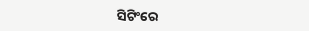ସିଟିଂରେ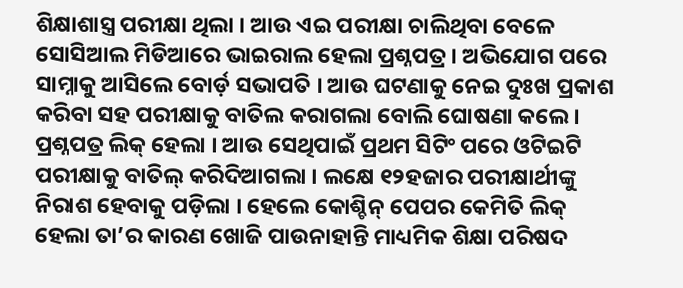ଶିକ୍ଷାଶାସ୍ତ୍ର ପରୀକ୍ଷା ଥିଲା । ଆଉ ଏଇ ପରୀକ୍ଷା ଚାଲିଥିବା ବେଳେ ସୋସିଆଲ ମିଡିଆରେ ଭାଇରାଲ ହେଲା ପ୍ରଶ୍ନପତ୍ର । ଅଭିଯୋଗ ପରେ ସାମ୍ନାକୁ ଆସିଲେ ବୋର୍ଡ଼ ସଭାପତି । ଆଉ ଘଟଣାକୁ ନେଇ ଦୁଃଖ ପ୍ରକାଶ କରିବା ସହ ପରୀକ୍ଷାକୁ ବାତିଲ କରାଗଲା ବୋଲି ଘୋଷଣା କଲେ ।
ପ୍ରଶ୍ନପତ୍ର ଲିକ୍ ହେଲା । ଆଉ ସେଥିପାଇଁ ପ୍ରଥମ ସିଟିଂ ପରେ ଓଟିଇଟି ପରୀକ୍ଷାକୁ ବାତିଲ୍ କରିଦିଆଗଲା । ଲକ୍ଷେ ୧୨ହଜାର ପରୀକ୍ଷାର୍ଥୀଙ୍କୁ ନିରାଶ ହେବାକୁ ପଡ଼ିଲା । ହେଲେ କୋଶ୍ଚିନ୍ ପେପର କେମିତି ଲିକ୍ ହେଲା ତା’ର କାରଣ ଖୋଜି ପାଉନାହାନ୍ତି ମାଧ୍ୟମିକ ଶିକ୍ଷା ପରିଷଦ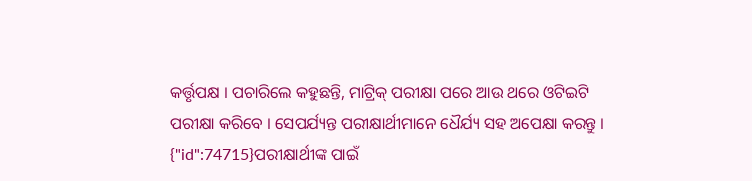କର୍ତ୍ତୃପକ୍ଷ । ପଚାରିଲେ କହୁଛନ୍ତି, ମାଟ୍ରିକ୍ ପରୀକ୍ଷା ପରେ ଆଉ ଥରେ ଓଟିଇଟି ପରୀକ୍ଷା କରିବେ । ସେପର୍ଯ୍ୟନ୍ତ ପରୀକ୍ଷାର୍ଥୀମାନେ ଧୈର୍ଯ୍ୟ ସହ ଅପେକ୍ଷା କରନ୍ତୁ ।
{"id":74715}ପରୀକ୍ଷାର୍ଥୀଙ୍କ ପାଇଁ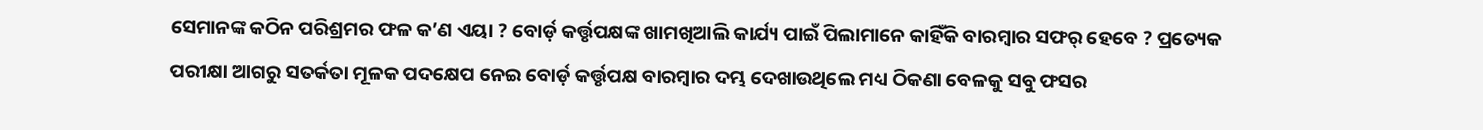ସେମାନଙ୍କ କଠିନ ପରିଶ୍ରମର ଫଳ କ’ଣ ଏୟା ? ବୋର୍ଡ଼ କର୍ତ୍ତୃପକ୍ଷଙ୍କ ଖାମଖିଆଲି କାର୍ଯ୍ୟ ପାଇଁ ପିଲାମାନେ କାହିଁକି ବାରମ୍ବାର ସଫର୍ ହେବେ ? ପ୍ରତ୍ୟେକ ପରୀକ୍ଷା ଆଗରୁ ସତର୍କତା ମୂଳକ ପଦକ୍ଷେପ ନେଇ ବୋର୍ଡ଼ କର୍ତ୍ତୃପକ୍ଷ ବାରମ୍ବାର ଦମ୍ଭ ଦେଖାଉଥିଲେ ମଧ୍ୟ ଠିକଣା ବେଳକୁ ସବୁ ଫସର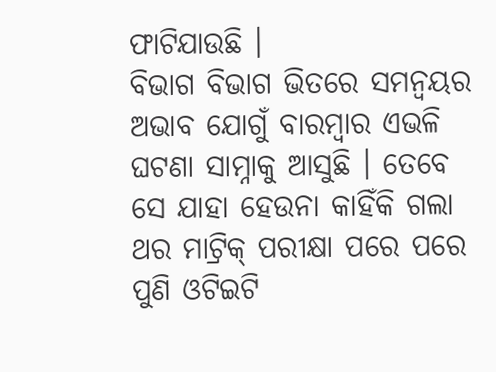ଫାଟିଯାଉଛି ।
ବିଭାଗ ବିଭାଗ ଭିତରେ ସମନ୍ବୟର ଅଭାବ ଯୋଗୁଁ ବାରମ୍ବାର ଏଭଳି ଘଟଣା ସାମ୍ନାକୁ ଆସୁଛି । ତେବେ ସେ ଯାହା ହେଉନା କାହିଁକି ଗଲା ଥର ମାଟ୍ରିକ୍ ପରୀକ୍ଷା ପରେ ପରେ ପୁଣି ଓଟିଇଟି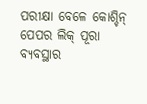ପରୀକ୍ଷା ବେଳେ କୋଶ୍ଚିନ୍ ପେପର ଲିକ୍ ପୂରା ବ୍ୟବସ୍ଥାର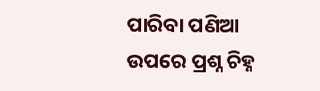ପାରିବା ପଣିଆ ଉପରେ ପ୍ରଶ୍ନ ଚିହ୍ନ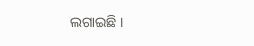ଲଗାଇଛି ।